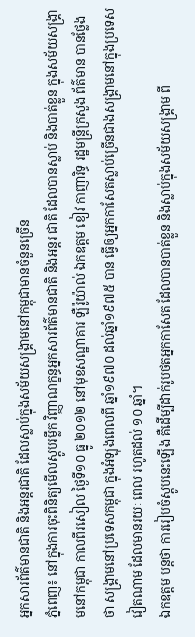អ្នកសារព័ត៌មានជាតិ និងអន្តរជាតិ ដែលស្លាប់ក្នុងសម័យសង្គ្រាមនៅកម្ពុជាមានចំនួនច្រើន
ភ្នំពេញ៖ នៅក្នុងការចុះពិនិត្យមើលស្ដូបរម្លឹក វិញ្ញាណក្ខន្ធអ្នកសារព័ត៌មានជាតិ និងអន្តរ ជាតិ ដែលបានស្លាប់ និងបាត់ខ្លួន ក្នុងសម័យសង្គ្រាមនៅកម្ពុជា កាលពីរសៀល ថ្ងៃទី១០ ធ្នូ ២០១២ នៅមុខសណ្ឋាគារ ឡឺរ៉ូយ៉ាល់ ឯកឧត្តម ខៀវ កាញារិទ្ធ រដ្ឋមន្ត្រីក្រសួង ព័ត៌មាន បានថ្លែងថា សង្គ្រាមនៅប្រទេសកម្ពុជា ក្នុងអំឡុងពេលពី ឆ្នាំ១៩៧០ ដល់ឆ្នាំ១៩៧៥ បាន ធ្វើឲ្យអ្នកកាសែតស្លាប់ច្រើនជាងសង្គ្រាមនៅក្នុងប្រទេសវៀតណាម ដែលមានរយៈ ពេល រហូតដល់ ១០ ឆ្នាំ។
ឯកឧត្តម បន្តថា ការរៀបចំស្ដូបនេះឡើង គឺដើម្បីដាក់រូបថតអ្នកកាសែត ដែលបានបាត់ខ្លួន និងស្លាប់ក្នុងសម័យសង្គ្រាម ពី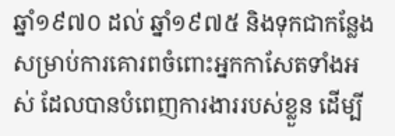ឆ្នាំ១៩៧០ ដល់ ឆ្នាំ១៩៧៥ និងទុកជាកន្លែងសម្រាប់ការគោរពចំពោះអ្នកកាសែតទាំងអស់ ដែលបានបំពេញការងាររបស់ខ្លួន ដើម្បី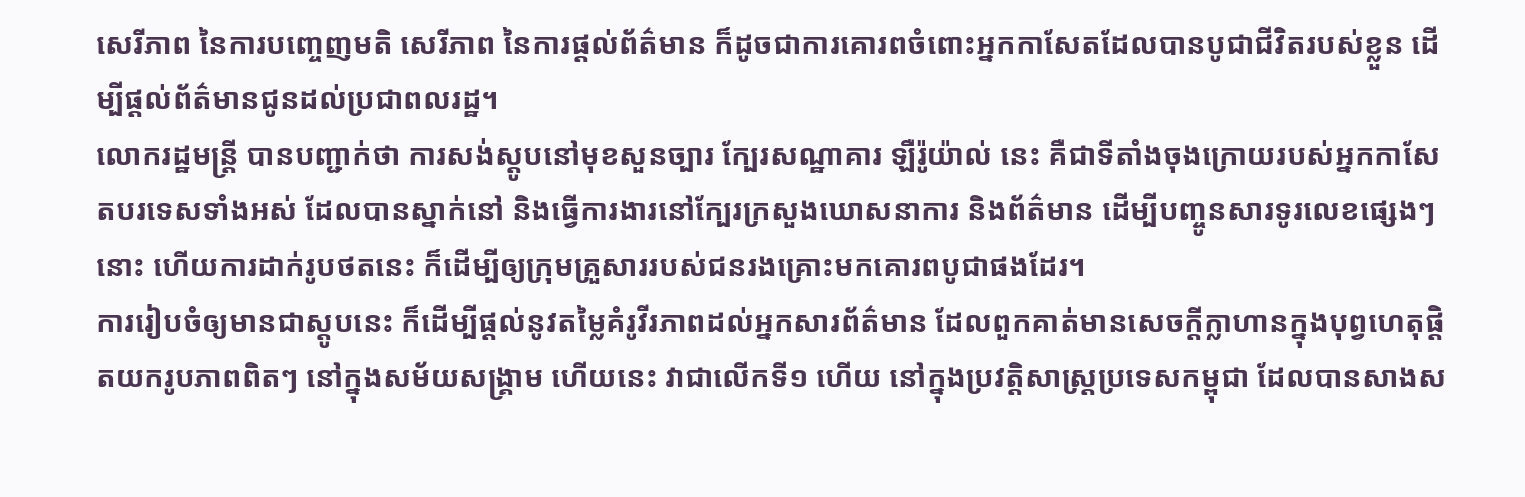សេរីភាព នៃការបញ្ចេញមតិ សេរីភាព នៃការផ្ដល់ព័ត៌មាន ក៏ដូចជាការគោរពចំពោះអ្នកកាសែតដែលបានបូជាជីវិតរបស់ខ្លួន ដើម្បីផ្ដល់ព័ត៌មានជូនដល់ប្រជាពលរដ្ឋ។
លោករដ្ឋមន្ត្រី បានបញ្ជាក់ថា ការសង់ស្ដូបនៅមុខសួនច្បារ ក្បែរសណ្ឋាគារ ឡឺរ៉ូយ៉ាល់ នេះ គឺជាទីតាំងចុងក្រោយរបស់អ្នកកាសែតបរទេសទាំងអស់ ដែលបានស្នាក់នៅ និងធ្វើការងារនៅក្បែរក្រសួងឃោសនាការ និងព័ត៌មាន ដើម្បីបញ្ចូនសារទូរលេខផ្សេងៗ នោះ ហើយការដាក់រូបថតនេះ ក៏ដើម្បីឲ្យក្រុមគ្រួសាររបស់ជនរងគ្រោះមកគោរពបូជាផងដែរ។
ការរៀបចំឲ្យមានជាស្តូបនេះ ក៏ដើម្បីផ្ដល់នូវតម្លៃគំរូវីរភាពដល់អ្នកសារព័ត៌មាន ដែលពួកគាត់មានសេចក្ដីក្លាហានក្នុងបុព្វហេតុផ្ដិតយករូបភាពពិតៗ នៅក្នុងសម័យសង្គ្រាម ហើយនេះ វាជាលើកទី១ ហើយ នៅក្នុងប្រវត្តិសាស្ត្រប្រទេសកម្ពុជា ដែលបានសាងស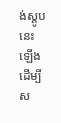ង់ស្ដូបនេះឡើង ដើម្បីស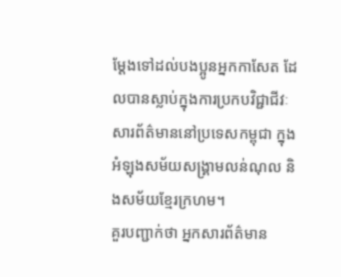ម្ដែងទៅដល់បងប្អូនអ្នកកាសែត ដែលបានស្លាប់ក្នុងការប្រកបវិជ្ជាជីវៈសារព័ត៌មាននៅប្រទេសកម្ពុជា ក្នុងអំឡុងសម័យសង្គ្រាមលន់ណុល និងសម័យខ្មែរក្រហម។
គួរបញ្ជាក់ថា អ្នកសារព័ត៌មាន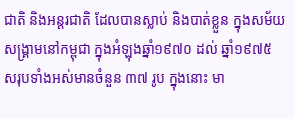ជាតិ និងអន្តរជាតិ ដែលបានស្លាប់ និងបាត់ខ្លួន ក្នុងសម័យសង្គ្រាមនៅកម្ពុជា ក្នុងអំឡុងឆ្នាំ១៩៧០ ដល់ ឆ្នាំ១៩៧៥ សរុបទាំងអស់មានចំនួន ៣៧ រូប ក្នុងនោះ មា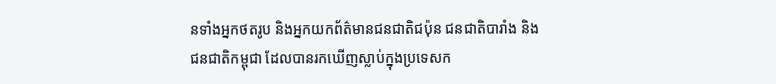នទាំងអ្នកថតរូប និងអ្នកយកព័ត៌មានជនជាតិជប៉ុន ជនជាតិបារាំង និងជនជាតិកម្ពុជា ដែលបានរកឃើញស្លាប់ក្នុងប្រទេសក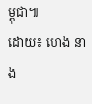ម្ពុជា៕
ដោយ៖ ហេង នាង